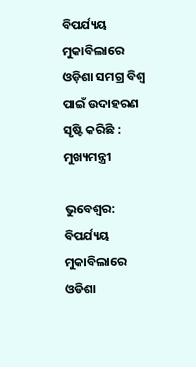ବିପର୍ଯ୍ୟୟ ମୁକାବିଲାରେ ଓଡ଼ିଶା ସମଗ୍ର ବିଶ୍ବ ପାଇଁ ଉଦାହରଣ ସୃଷ୍ଟି କରିଛି : ମୁଖ୍ୟମନ୍ତ୍ରୀ

ଭୁବେଶ୍ବର: ବିପର୍ଯ୍ୟୟ ମୁକାବିଲାରେ ଓଡିଶା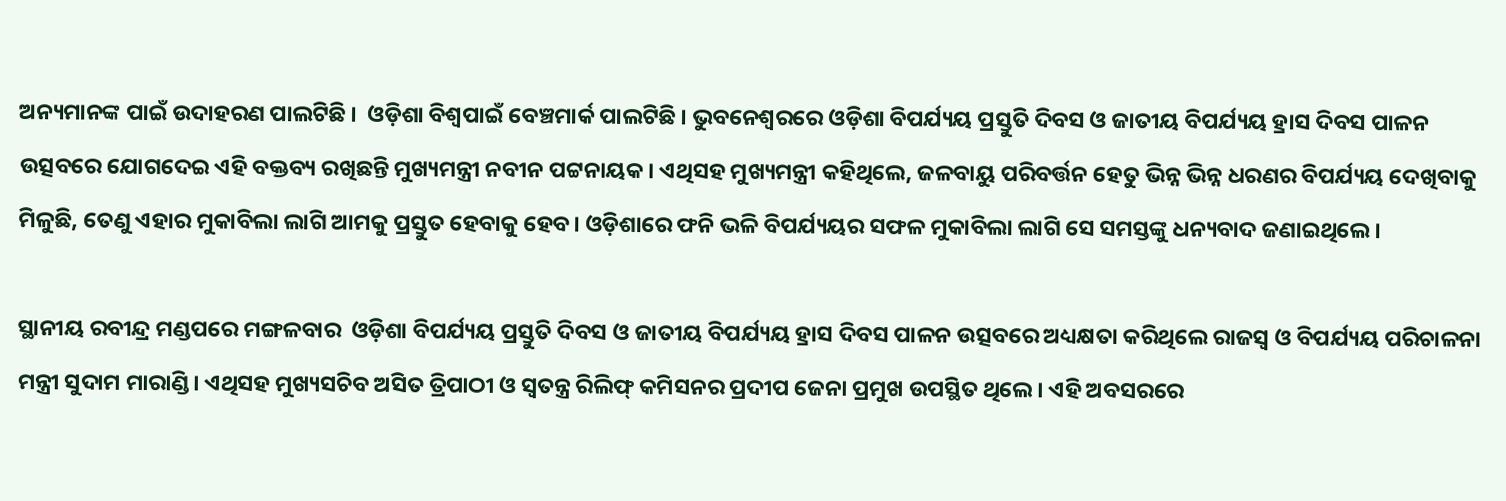ଅନ୍ୟମାନଙ୍କ ପାଇଁ ଉଦାହରଣ ପାଲଟିଛି ।  ଓଡ଼ିଶା ବିଶ୍ୱପାଇଁ ବେଞ୍ଚମାର୍କ ପାଲଟିଛି । ଭୁବନେଶ୍ୱରରେ ଓଡ଼ିଶା ବିପର୍ଯ୍ୟୟ ପ୍ରସ୍ତୁତି ଦିବସ ଓ ଜାତୀୟ ବିପର୍ଯ୍ୟୟ ହ୍ରାସ ଦିବସ ପାଳନ ଉତ୍ସବରେ ଯୋଗଦେଇ ଏହି ବକ୍ତବ୍ୟ ରଖିଛନ୍ତି ମୁଖ୍ୟମନ୍ତ୍ରୀ ନବୀନ ପଟ୍ଟନାୟକ। ଏଥିସହ ମୁଖ୍ୟମନ୍ତ୍ରୀ କହିଥିଲେ, ଜଳବାୟୁ ପରିବର୍ତ୍ତନ ହେତୁ ଭିନ୍ନ ଭିନ୍ନ ଧରଣର ବିପର୍ଯ୍ୟୟ ଦେଖିବାକୁ ମିଳୁଛି, ତେଣୁ ଏହାର ମୁକାବିଲା ଲାଗି ଆମକୁ ପ୍ରସ୍ତୁତ ହେବାକୁ ହେବ। ଓଡ଼ିଶାରେ ଫନି ଭଳି ବିପର୍ଯ୍ୟୟର ସଫଳ ମୁକାବିଲା ଲାଗି ସେ ସମସ୍ତଙ୍କୁ ଧନ୍ୟବାଦ ଜଣାଇଥିଲେ।

ସ୍ଥାନୀୟ ରବୀନ୍ଦ୍ର ମଣ୍ଡପରେ ମଙ୍ଗଳବାର  ଓଡ଼ିଶା ବିପର୍ଯ୍ୟୟ ପ୍ରସ୍ତୁତି ଦିବସ ଓ ଜାତୀୟ ବିପର୍ଯ୍ୟୟ ହ୍ରାସ ଦିବସ ପାଳନ ଉତ୍ସବରେ ଅଧ୍ୟକ୍ଷତା କରିଥିଲେ ରାଜସ୍ବ ଓ ବିପର୍ଯ୍ୟୟ ପରିଚାଳନା ମନ୍ତ୍ରୀ ସୁଦାମ ମାରାଣ୍ଡି। ଏଥିସହ ମୁଖ୍ୟସଚିବ ଅସିତ ତ୍ରିପାଠୀ ଓ ସ୍ବତନ୍ତ୍ର ରିଲିଫ୍ କମିସନର ପ୍ରଦୀପ ଜେନା ପ୍ରମୁଖ ଉପସ୍ଥିତ ଥିଲେ। ଏହି ଅବସରରେ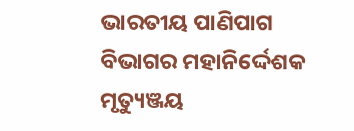ଭାରତୀୟ ପାଣିପାଗ ବିଭାଗର ମହାନିର୍ଦ୍ଦେଶକ ମୃତ୍ୟୁଞ୍ଜୟ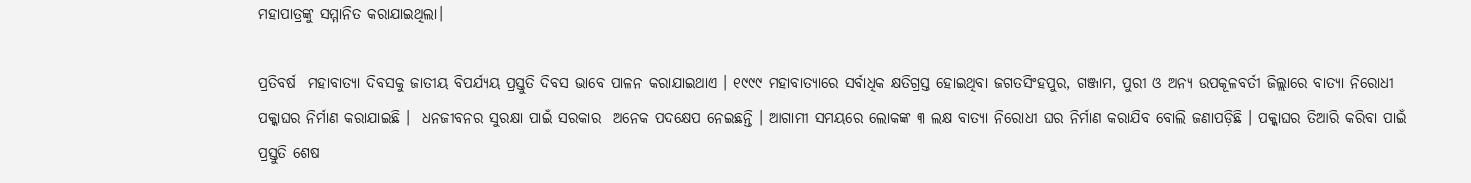ମହାପାତ୍ରଙ୍କୁ ସମ୍ମାନିତ କରାଯାଇଥିଲା।

ପ୍ରତିବର୍ଷ  ମହାବାତ୍ୟା ଦିବସକୁ ଜାତୀୟ ବିପର୍ଯ୍ୟୟ ପ୍ରସ୍ତୁତି ଦିବସ ଭାବେ ପାଳନ କରାଯାଇଥାଏ । ୧୯୯୯ ମହାବାତ୍ୟାରେ ସର୍ବାଧିକ କ୍ଷତିଗ୍ରସ୍ତ ହୋଇଥିବା ଜଗତସିଂହପୁର, ଗଞ୍ଜାମ, ପୁରୀ ଓ ଅନ୍ୟ ଉପକୂଳବର୍ତୀ ଜିଲ୍ଲାରେ ବାତ୍ୟା ନିରୋଧୀ ପକ୍କାଘର ନିର୍ମାଣ କରାଯାଇଛି ।  ଧନଜୀବନର ସୁରକ୍ଷା ପାଇଁ ସରକାର  ଅନେକ ପଦକ୍ଷେପ ନେଇଛନ୍ତି । ଆଗାମୀ ସମୟରେ ଲୋକଙ୍କ ୩ ଲକ୍ଷ ବାତ୍ୟା ନିରୋଧୀ ଘର ନିର୍ମାଣ କରାଯିବ ବୋଲି ଜଣାପଡ଼ିଛି । ପକ୍କାଘର ତିଆରି କରିବା ପାଇଁ ପ୍ରସ୍ତୁତି ଶେଷ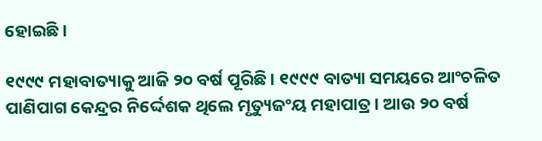ହୋଇଛି ।

୧୯୯୯ ମହାବାତ୍ୟାକୁ ଆଜି ୨୦ ବର୍ଷ ପୂରିଛି । ୧୯୯୯ ବାତ୍ୟା ସମୟରେ ଆଂଚଳିତ ପାଣିପାଗ କେନ୍ଦ୍ରର ନିର୍ଦ୍ଦେଶକ ଥିଲେ ମୃତ୍ୟୁଜଂୟ ମହାପାତ୍ର । ଆଉ ୨୦ ବର୍ଷ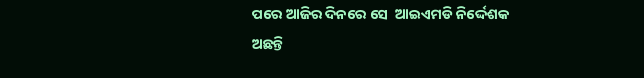ପରେ ଆଜିର ଦିନରେ ସେ  ଆଇଏମଡି ନିର୍ଦ୍ଦେଶକ  ଅଛନ୍ତି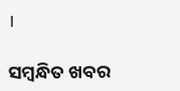।

ସମ୍ବନ୍ଧିତ ଖବର